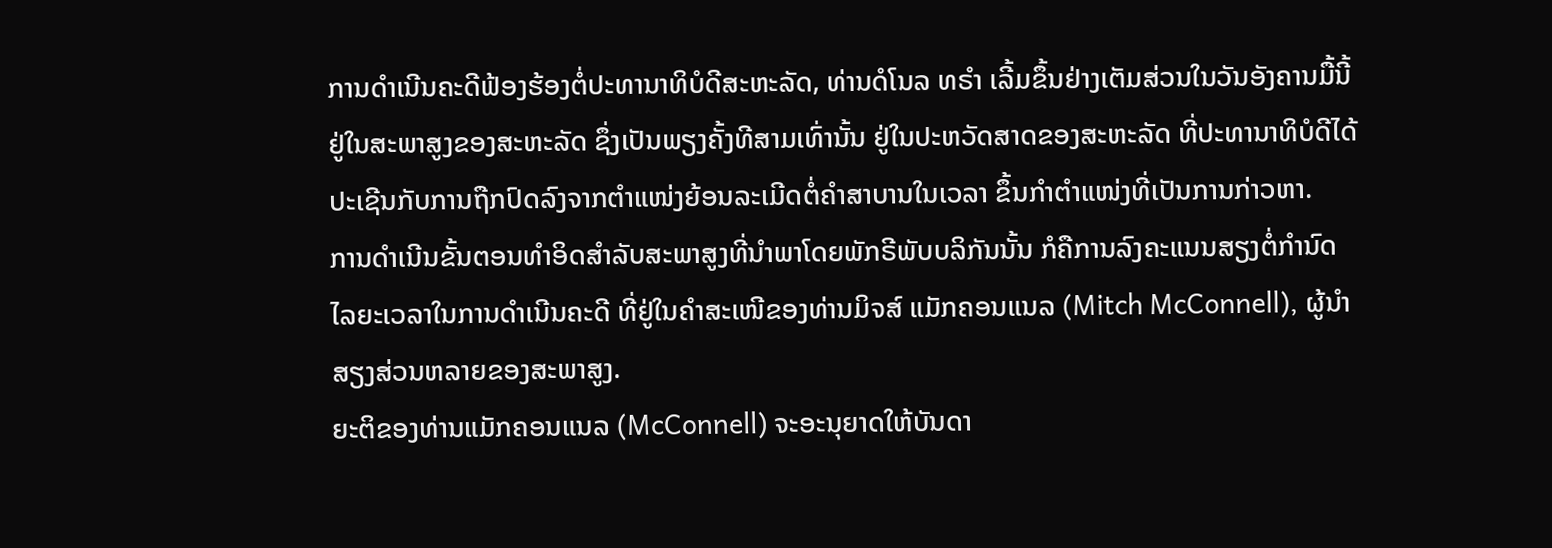ການດຳເນີນຄະດີຟ້ອງຮ້ອງຕໍ່ປະທານາທິບໍດີສະຫະລັດ, ທ່ານດໍໂນລ ທຣຳ ເລີ້ມຂຶ້ນຢ່າງເຕັມສ່ວນໃນວັນອັງຄານມື້ນີ້ ຢູ່ໃນສະພາສູງຂອງສະຫະລັດ ຊຶ່ງເປັນພຽງຄັ້ງທີສາມເທົ່ານັ້ນ ຢູ່ໃນປະຫວັດສາດຂອງສະຫະລັດ ທີ່ປະທານາທິບໍດີໄດ້ປະເຊີນກັບການຖືກປົດລົງຈາກຕຳແໜ່ງຍ້ອນລະເມີດຕໍ່ຄຳສາບານໃນເວລາ ຂຶ້ນກຳຕຳແໜ່ງທີ່ເປັນການກ່າວຫາ.
ການດຳເນີນຂັ້ນຕອນທຳອິດສຳລັບສະພາສູງທີ່ນຳພາໂດຍພັກຣີພັບບລິກັນນັ້ນ ກໍຄືການລົງຄະແນນສຽງຕໍ່ກຳນົດໄລຍະເວລາໃນການດຳເນີນຄະດີ ທີ່ຢູ່ໃນຄຳສະເໜີຂອງທ່ານມິຈສ໌ ແມັກຄອນແນລ (Mitch McConnell), ຜູ້ນຳສຽງສ່ວນຫລາຍຂອງສະພາສູງ.
ຍະຕິຂອງທ່ານແມັກຄອນແນລ (McConnell) ຈະອະນຸຍາດໃຫ້ບັນດາ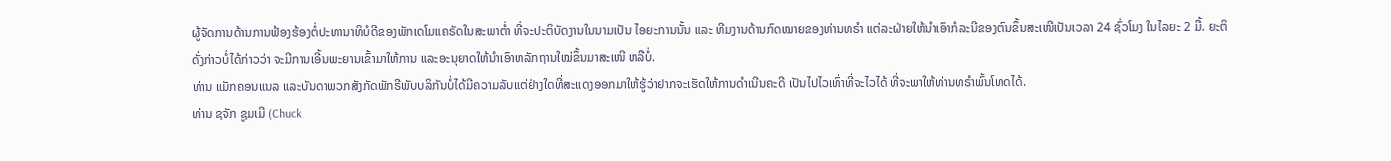ຜູ້ຈັດການດ້ານການຟ້ອງຮ້ອງຕໍ່ປະທານາທິບໍດີຂອງພັກເດໂມແຄຣັດໃນສະພາຕ່ຳ ທີ່ຈະປະຕິບັດງານໃນນາມເປັນ ໄອຍະການນັ້ນ ແລະ ທີມງານດ້ານກົດໝາຍຂອງທ່ານທຣຳ ແຕ່ລະຝ່າຍໃຫ້ນຳເອົາກໍລະນີຂອງຕົນຂຶ້ນສະເໜີເປັນເວລາ 24 ຊົ່ວໂມງ ໃນໄລຍະ 2 ມື້. ຍະຕິດັ່ງກ່າວບໍ່ໄດ້ກ່າວວ່າ ຈະມີການເອີ້ນພະຍານເຂົ້າມາໃຫ້ການ ແລະອະນຸຍາດໃຫ້ນຳເອົາຫລັກຖານໃໝ່ຂຶ້ນມາສະເໜີ ຫລືບໍ່.
ທ່ານ ແມັກຄອນແນລ ແລະບັນດາພວກສັງກັດພັກຣີພັບບລິກັນບໍ່ໄດ້ມີຄວາມລັບແຕ່ຢ່າງໃດທີ່ສະແດງອອກມາໃຫ້ຮູ້ວ່າຢາກຈະເຮັດໃຫ້ການດຳເນີນຄະດີ ເປັນໄປໄວເທົ່າທີ່ຈະໄວໄດ້ ທີ່ຈະພາໃຫ້ທ່ານທຣຳພົ້ນໂທດໄດ້.
ທ່ານ ຊຈັກ ຊູມເມີ (Chuck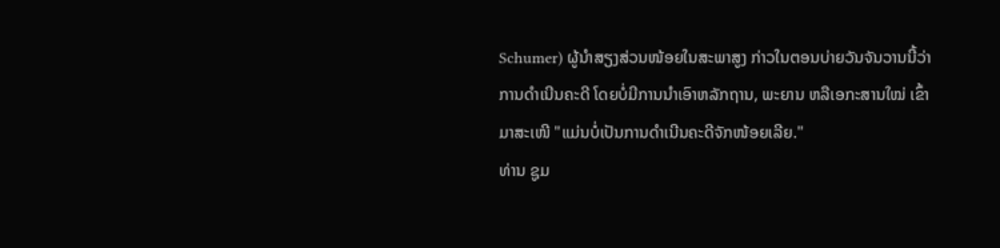Schumer) ຜູ້ນຳສຽງສ່ວນໜ້ອຍໃນສະພາສູງ ກ່າວໃນຕອນບ່າຍວັນຈັນວານນີ້ວ່າ ການດຳເນີນຄະດີ ໂດຍບໍ່ມີການນຳເອົາຫລັກຖານ, ພະຍານ ຫລືເອກະສານໃໝ່ ເຂົ້າມາສະເໜີ "ແມ່ນບໍ່ເປັນການດຳເນີນຄະດີຈັກໜ້ອຍເລີຍ."
ທ່ານ ຊູມ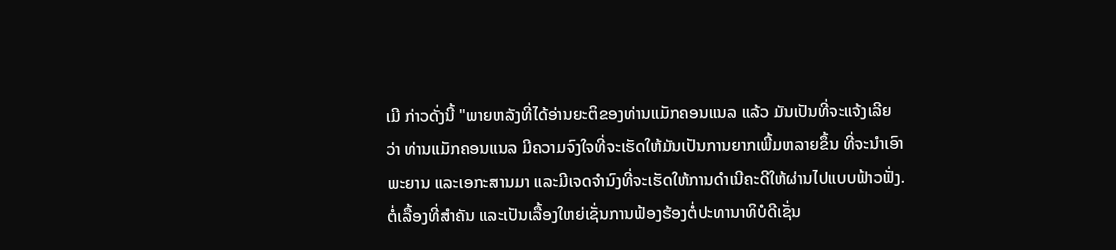ເມີ ກ່າວດັ່ງນີ້ "ພາຍຫລັງທີ່ໄດ້ອ່ານຍະຕິຂອງທ່ານແມັກຄອນແນລ ແລ້ວ ມັນເປັນທີ່ຈະແຈ້ງເລີຍວ່າ ທ່ານແມັກຄອນແນລ ມີຄວາມຈົງໃຈທີ່ຈະເຮັດໃຫ້ມັນເປັນການຍາກເພີ້ມຫລາຍຂຶ້ນ ທີ່ຈະນຳເອົາພະຍານ ແລະເອກະສານມາ ແລະມີເຈດຈຳນົງທີ່ຈະເຮັດໃຫ້ການດຳເນີຄະດີໃຫ້ຜ່ານໄປແບບຟ້າວຟັ່ງ. ຕໍ່ເລື້ອງທີ່ສຳຄັນ ແລະເປັນເລື້ອງໃຫຍ່ເຊັ່ນການຟ້ອງຮ້ອງຕໍ່ປະທານາທິບໍດີເຊັ່ນ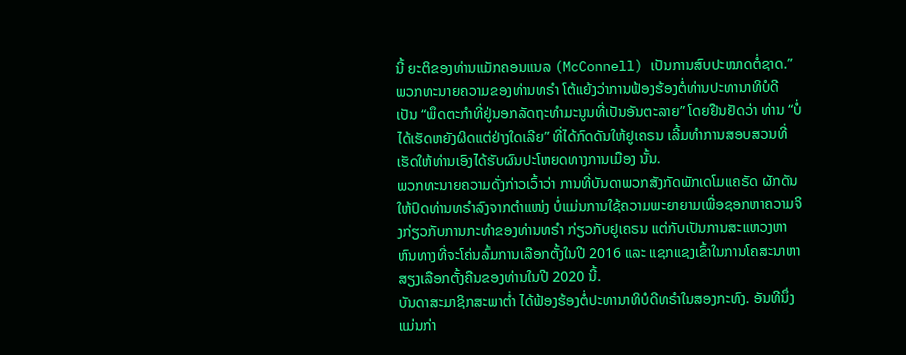ນີ້ ຍະຕິຂອງທ່ານແມັກຄອນແນລ (McConnell) ເປັນການສົບປະໝາດຕໍ່ຊາດ.”
ພວກທະນາຍຄວາມຂອງທ່ານທຣຳ ໂຕ້ແຍ້ງວ່າການຟ້ອງຮ້ອງຕໍ່ທ່ານປະທານາທິບໍດີ ເປັນ “ພຶດຕະກຳທີ່ຢູ່ນອກລັດຖະທຳມະນູນທີ່ເປັນອັນຕະລາຍ” ໂດຍຢືນຢັດວ່າ ທ່ານ “ບໍ່ໄດ້ເຮັດຫຍັງຜິດແຕ່ຢ່າງໃດເລີຍ” ທີ່ໄດ້ກົດດັນໃຫ້ຢູເຄຣນ ເລີ້ມທຳການສອບສວນທີ່ເຮັດໃຫ້ທ່ານເອົງໄດ້ຮັບຜົນປະໂຫຍດທາງການເມືອງ ນັ້ນ.
ພວກທະນາຍຄວາມດັ່ງກ່າວເວົ້າວ່າ ການທີ່ບັນດາພວກສັງກັດພັກເດໂມແຄຣັດ ຜັກດັນໃຫ້ປົດທ່ານທຣຳລົງຈາກຕຳແໜ່ງ ບໍ່ແມ່ນການໃຊ້ຄວາມພະຍາຍາມເພື່ອຊອກຫາຄວາມຈິງກ່ຽວກັບການກະທຳຂອງທ່ານທຣຳ ກ່ຽວກັບຢູເຄຣນ ແຕ່ກັບເປັນການສະແຫວງຫາຫົນທາງທີ່ຈະໂຄ່ນລົ້ມການເລືອກຕັ້ງໃນປີ 2016 ແລະ ແຊກແຊງເຂົ້າໃນການໂຄສະນາຫາສຽງເລືອກຕັ້ງຄືນຂອງທ່ານໃນປີ 2020 ນີ້.
ບັນດາສະມາຊິກສະພາຕ່ຳ ໄດ້ຟ້ອງຮ້ອງຕໍ່ປະທານາທິບໍດີທຣຳໃນສອງກະທົງ. ອັນທີນຶ່ງ ແມ່ນກ່າ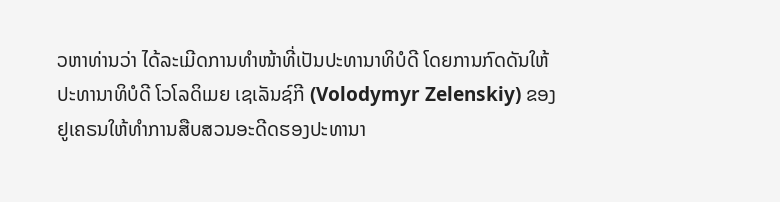ວຫາທ່ານວ່າ ໄດ້ລະເມີດການທຳໜ້າທີ່ເປັນປະທານາທິບໍດີ ໂດຍການກົດດັນໃຫ້ປະທານາທິບໍດີ ໂວໂລດິເມຍ ເຊເລັນຊ໌ກີ (Volodymyr Zelenskiy) ຂອງຢູເຄຣນໃຫ້ທຳການສືບສວນອະດີດຮອງປະທານາ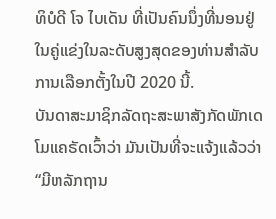ທິບໍດີ ໂຈ ໄບເດັນ ທີ່ເປັນຄົນນຶ່ງທີ່ນອນຢູ່ໃນຄູ່ແຂ່ງໃນລະດັບສູງສຸດຂອງທ່ານສຳລັບການເລືອກຕັ້ງໃນປີ 2020 ນີ້.
ບັນດາສະມາຊິກລັດຖະສະພາສັງກັດພັກເດໂມແຄຣັດເວົ້າວ່າ ມັນເປັນທີ່ຈະແຈ້ງແລ້ວວ່າ “ມີຫລັກຖານ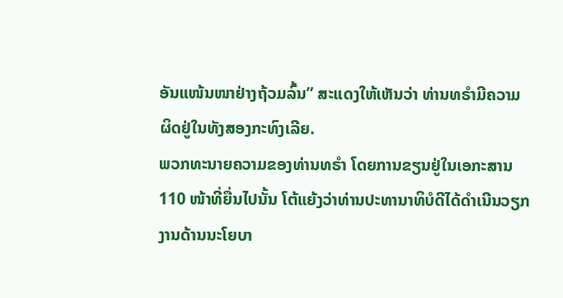ອັນແໜ້ນໜາຢ່າງຖ້ວມລົ້ນ” ສະແດງໃຫ້ເຫັນວ່າ ທ່ານທຣຳມີຄວາມຜິດຢູ່ໃນທັງສອງກະທົງເລີຍ.
ພວກທະນາຍຄວາມຂອງທ່ານທຣຳ ໂດຍການຂຽນຢູ່ໃນເອກະສານ 110 ໜ້າທີ່ຍື່ນໄປນັ້ນ ໂຕ້ແຍ້ງວ່າທ່ານປະທານາທິບໍດີໄດ້ດຳເນີນວຽກງານດ້ານນະໂຍບາ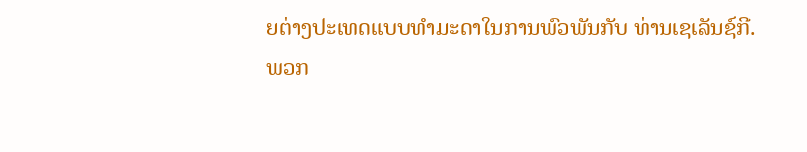ຍຕ່າງປະເທດແບບທຳມະດາໃນການພົວພັນກັບ ທ່ານເຊເລັນຊ໌ກີ.
ພວກ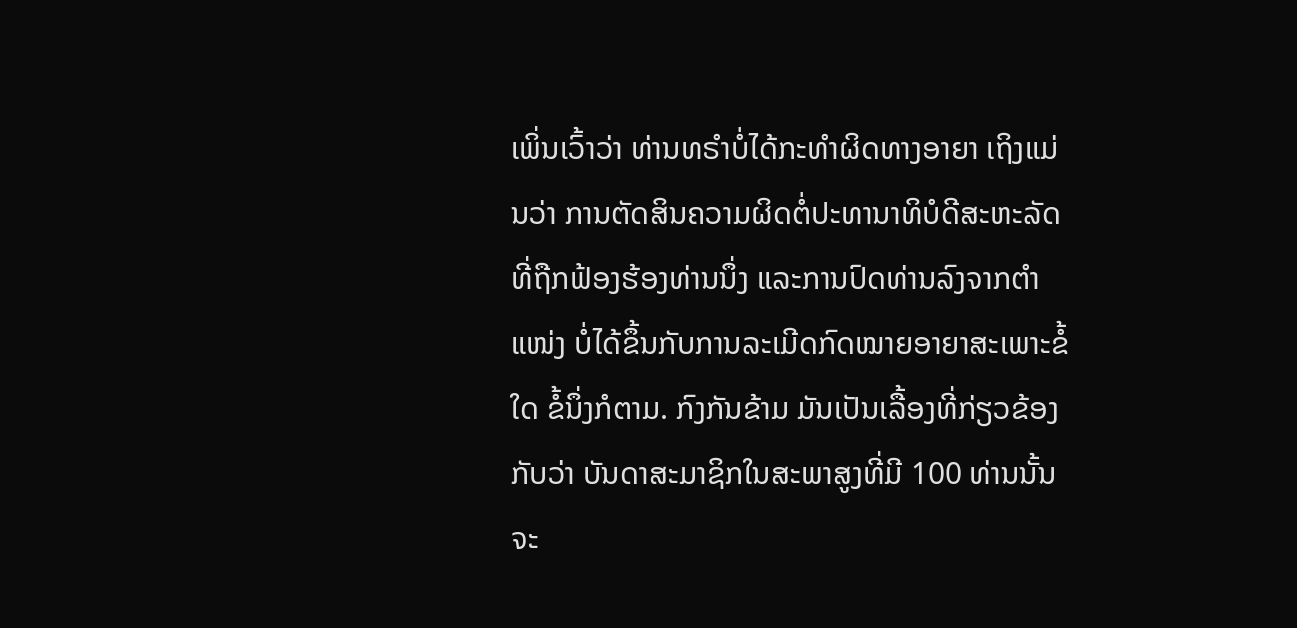ເພິ່ນເວົ້າວ່າ ທ່ານທຣຳບໍ່ໄດ້ກະທຳຜິດທາງອາຍາ ເຖິງແມ່ນວ່າ ການຕັດສິນຄວາມຜິດຕໍ່ປະທານາທິບໍດີສະຫະລັດທີ່ຖືກຟ້ອງຮ້ອງທ່ານນຶ່ງ ແລະການປົດທ່ານລົງຈາກຕຳແໜ່ງ ບໍ່ໄດ້ຂຶ້ນກັບການລະເມີດກົດໝາຍອາຍາສະເພາະຂໍ້ໃດ ຂໍ້ນຶ່ງກໍຕາມ. ກົງກັນຂ້າມ ມັນເປັນເລື້ອງທີ່ກ່ຽວຂ້ອງກັບວ່າ ບັນດາສະມາຊິກໃນສະພາສູງທີ່ມີ 100 ທ່ານນັ້ນຈະ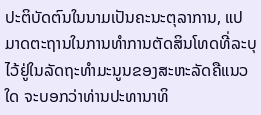ປະຕິບັດຕົນໃນນາມເປັນຄະນະຕຸລາການ, ແປມາດຕະຖານໃນການທຳການຕັດສິນໂທດທີ່ລະບຸໄວ້ຢູ່ໃນລັດຖະທຳມະນູນຂອງສະຫະລັດຄືແນວໃດ ຈະບອກວ່າທ່ານປະທານາທິ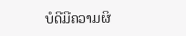ບໍດີມີຄວາມຜິ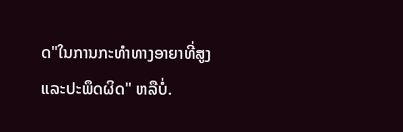ດ"ໃນການກະທຳທາງອາຍາທີ່ສູງ ແລະປະພຶດຜິດ" ຫລືບໍ່.